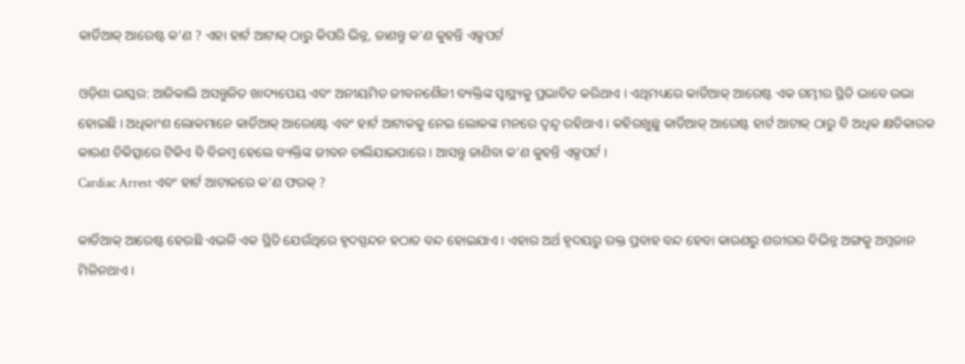କାର୍ଡିଆକ୍ ଆରେଷ୍ଟ କ’ଣ ? ଏହା ହାର୍ଟ ଆଟାକ୍ ଠାରୁ କିପରି ଭିନ୍ନ, ଜାଣନ୍ତୁ କ’ଣ କୁହନ୍ତି ଏକ୍ସପର୍ଟ

ଓଡ଼ିଶା ଭାସ୍କର: ଆଜିକାଲି ଅସନ୍ତୁଳିତ ଖାଦ୍ୟପେୟ ଏବଂ ଅନୀୟମିତ ଜୀବନଶୈଳୀ ବ୍ୟକ୍ତିଙ୍କ ସ୍ୱାସ୍ଥ୍ୟକୁ ପ୍ରଭାବିତ କରିଥାଏ । ଏଥିମଧ୍ୟରେ କାର୍ଡିଆକ୍ ଆରେଷ୍ଟ ଏକ ଗମ୍ଭୀର ସ୍ଥିତି ଭାବେ ଉଭା ହୋଇଛି । ଅଧିକାଂଶ ଲୋକମାନେ କାର୍ଡିଆକ୍ ଆରେଷ୍ଟେ ଏବଂ ହାର୍ଟ ଆଟାକକୁ ନେଇ ଲୋକଙ୍କ ମନରେ ଦ୍ୱନ୍ଦ୍ୱ ରହିଥାଏ । କହିରଖୁଛୁ କାର୍ଡିଆକ୍ ଆରେଷ୍ଟ ହାର୍ଟ ଆଟାକ୍ ଠାରୁ ବି ଅଧିକ କ୍ଷତିକାରକ କାରଣ ଚିକିତ୍ସାରେ ଟିକିଏ ବି ବିଳମ୍ବ ହେଲେ ବ୍ୟକ୍ତିଙ୍କ ଜୀବନ ଚାଲିଯାଇପାରେ । ଆସନ୍ତୁ ଜାଣିବା କ’ଣ କୁହନ୍ତି ଏକ୍ସପର୍ଟ ।
Cardiac Arrest ଏବଂ ହାର୍ଟ ଆଟାକରେ କ’ଣ ଫରକ୍ ?

କାର୍ଡିଆକ୍ ଆରେଷ୍ଟ ହେଉଛି ଏଭଳି ଏକ ସ୍ଥିତି ଯେଉଁଥିରେ ହୃଦସ୍ପନ୍ଦନ ହଠାତ ବନ୍ଦ ହୋଇଯାଏ । ଏହାର ଅର୍ଥ ହୃଦୟରୁ ରକ୍ତ ପ୍ରବାହ ବନ୍ଦ ହେବା କାରଣରୁ ଶରୀରର ବିଭିନ୍ନ ଅଙ୍ଗକୁ ଅମ୍ଳଜାନ ମିଳିନଥାଏ ।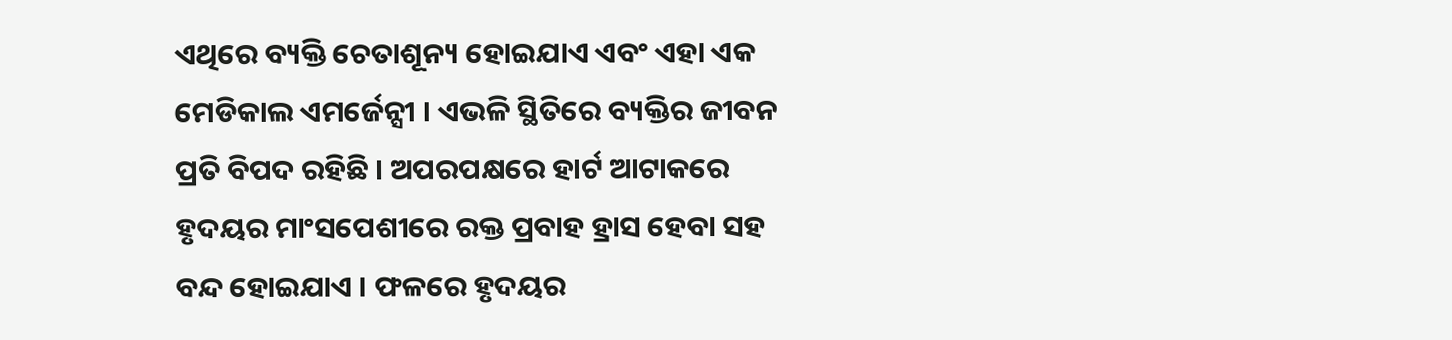ଏଥିରେ ବ୍ୟକ୍ତି ଚେତାଶୂନ୍ୟ ହୋଇଯାଏ ଏବଂ ଏହା ଏକ ମେଡିକାଲ ଏମର୍ଜେନ୍ସୀ । ଏଭଳି ସ୍ଥିତିରେ ବ୍ୟକ୍ତିର ଜୀବନ ପ୍ରତି ବିପଦ ରହିଛି । ଅପରପକ୍ଷରେ ହାର୍ଟ ଆଟାକରେ ହୃଦୟର ମାଂସପେଶୀରେ ରକ୍ତ ପ୍ରବାହ ହ୍ରାସ ହେବା ସହ ବନ୍ଦ ହୋଇଯାଏ । ଫଳରେ ହୃଦୟର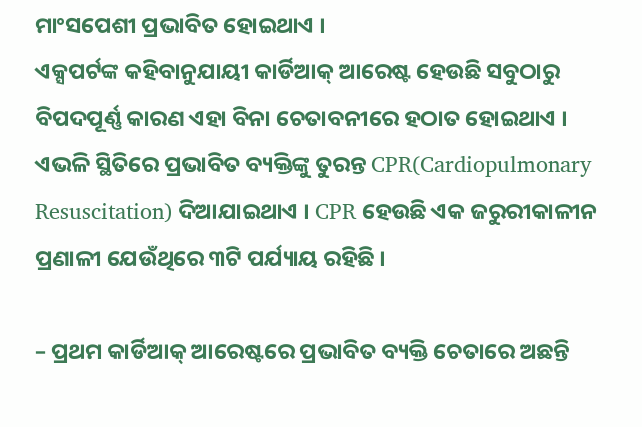ମାଂସପେଶୀ ପ୍ରଭାବିତ ହୋଇଥାଏ ।
ଏକ୍ସପର୍ଟଙ୍କ କହିବାନୁଯାୟୀ କାର୍ଡିଆକ୍ ଆରେଷ୍ଟ ହେଉଛି ସବୁଠାରୁ ବିପଦପୂର୍ଣ୍ଣ କାରଣ ଏହା ବିନା ଚେତାବନୀରେ ହଠାତ ହୋଇଥାଏ । ଏଭଳି ସ୍ଥିତିରେ ପ୍ରଭାବିତ ବ୍ୟକ୍ତିଙ୍କୁ ତୁରନ୍ତ CPR(Cardiopulmonary Resuscitation) ଦିଆଯାଇଥାଏ । CPR ହେଉଛି ଏକ ଜରୁରୀକାଳୀନ ପ୍ରଣାଳୀ ଯେଉଁଥିରେ ୩ଟି ପର୍ଯ୍ୟାୟ ରହିଛି ।

– ପ୍ରଥମ କାର୍ଡିଆକ୍ ଆରେଷ୍ଟରେ ପ୍ରଭାବିତ ବ୍ୟକ୍ତି ଚେତାରେ ଅଛନ୍ତି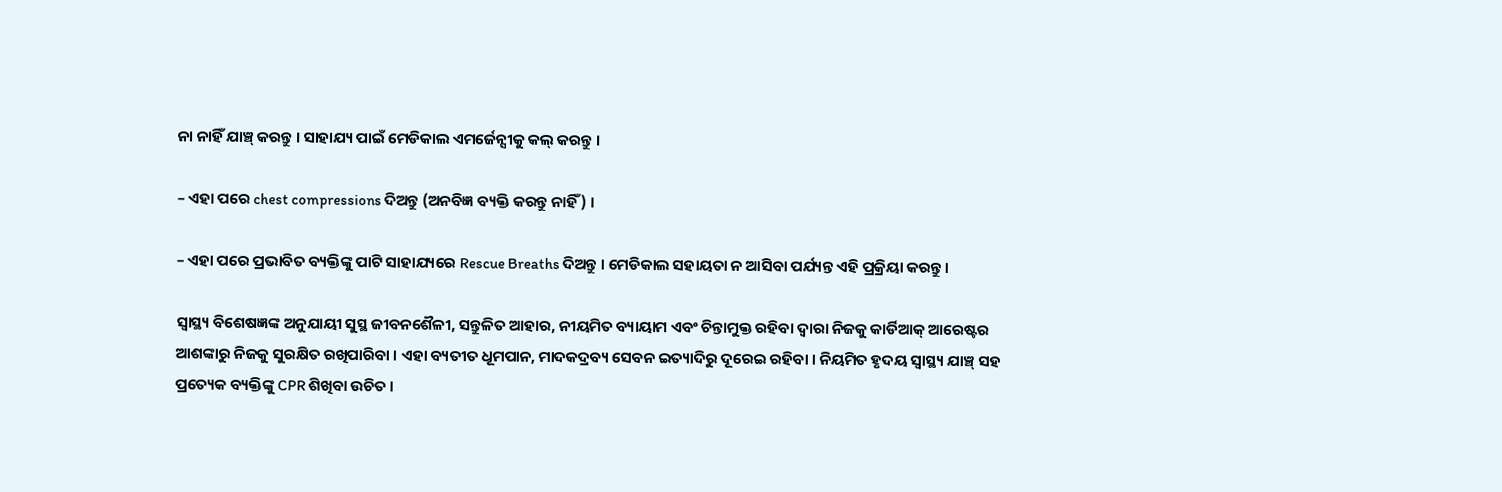ନା ନାହିଁ ଯାଞ୍ଚ୍ କରନ୍ତୁ । ସାହାଯ୍ୟ ପାଇଁ ମେଡିକାଲ ଏମର୍ଜେନ୍ସୀକୁ କଲ୍ କରନ୍ତୁ ।

– ଏହା ପରେ chest compressions ଦିଅନ୍ତୁ (ଅନବିଜ୍ଞ ବ୍ୟକ୍ତି କରନ୍ତୁ ନାହିଁ) ।

– ଏହା ପରେ ପ୍ରଭାବିତ ବ୍ୟକ୍ତିଙ୍କୁ ପାଟି ସାହାଯ୍ୟରେ Rescue Breaths ଦିଅନ୍ତୁ । ମେଡିକାଲ ସହାୟତା ନ ଆସିବା ପର୍ଯ୍ୟନ୍ତ ଏହି ପ୍ରକ୍ରିୟା କରନ୍ତୁ ।

ସ୍ୱାସ୍ଥ୍ୟ ବିଶେଷଜ୍ଞଙ୍କ ଅନୁଯାୟୀ ସୁସ୍ଥ ଜୀବନଶୈଳୀ, ସନ୍ତୁଳିତ ଆହାର, ନୀୟମିତ ବ୍ୟାୟାମ ଏବଂ ଚିନ୍ତାମୁକ୍ତ ରହିବା ଦ୍ୱାରା ନିଜକୁ କାର୍ଡିଆକ୍ ଆରେଷ୍ଟର ଆଶଙ୍କାରୁ ନିଜକୁ ସୁରକ୍ଷିତ ରଖିପାରିବା । ଏହା ବ୍ୟତୀତ ଧୂମପାନ, ମାଦକଦ୍ରବ୍ୟ ସେବନ ଇତ୍ୟାଦିରୁ ଦୂରେଇ ରହିବା । ନିୟମିତ ହୃଦୟ ସ୍ୱାସ୍ଥ୍ୟ ଯାଞ୍ଚ୍ ସହ ପ୍ରତ୍ୟେକ ବ୍ୟକ୍ତିଙ୍କୁ CPR ଶିଖିବା ଉଚିତ ।